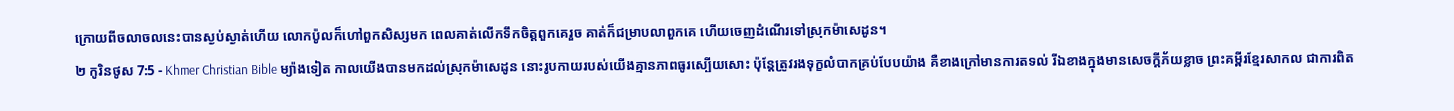ក្រោយពីចលាចលនេះបានស្ងប់ស្ងាត់ហើយ លោកប៉ូលក៏ហៅពួកសិស្សមក ពេលគាត់លើកទឹកចិត្តពួកគេរួច គាត់ក៏ជម្រាបលាពួកគេ ហើយចេញដំណើរទៅស្រុកម៉ាសេដូន។
២ កូរិនថូស 7:5 - Khmer Christian Bible ម្យ៉ាងទៀត កាលយើងបានមកដល់ស្រុកម៉ាសេដូន នោះរូបកាយរបស់យើងគ្មានភាពធូរស្បើយសោះ ប៉ុន្ដែត្រូវរងទុក្ខលំបាកគ្រប់បែបយ៉ាង គឺខាងក្រៅមានការតទល់ រីឯខាងក្នុងមានសេចក្ដីភ័យខ្លាច ព្រះគម្ពីរខ្មែរសាកល ជាការពិត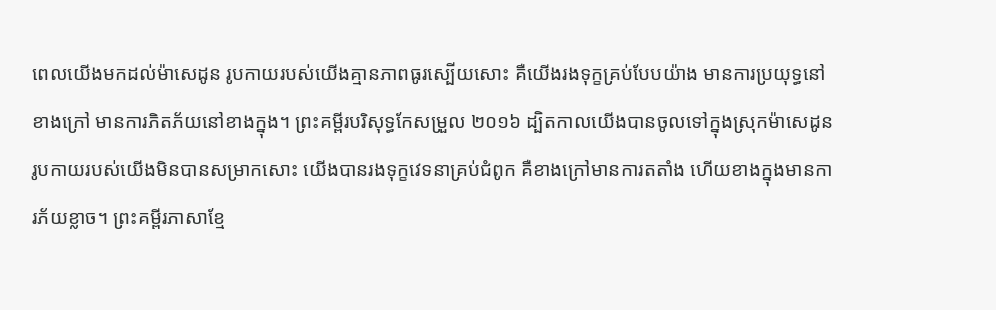ពេលយើងមកដល់ម៉ាសេដូន រូបកាយរបស់យើងគ្មានភាពធូរស្បើយសោះ គឺយើងរងទុក្ខគ្រប់បែបយ៉ាង មានការប្រយុទ្ធនៅខាងក្រៅ មានការភិតភ័យនៅខាងក្នុង។ ព្រះគម្ពីរបរិសុទ្ធកែសម្រួល ២០១៦ ដ្បិតកាលយើងបានចូលទៅក្នុងស្រុកម៉ាសេដូន រូបកាយរបស់យើងមិនបានសម្រាកសោះ យើងបានរងទុក្ខវេទនាគ្រប់ជំពូក គឺខាងក្រៅមានការតតាំង ហើយខាងក្នុងមានការភ័យខ្លាច។ ព្រះគម្ពីរភាសាខ្មែ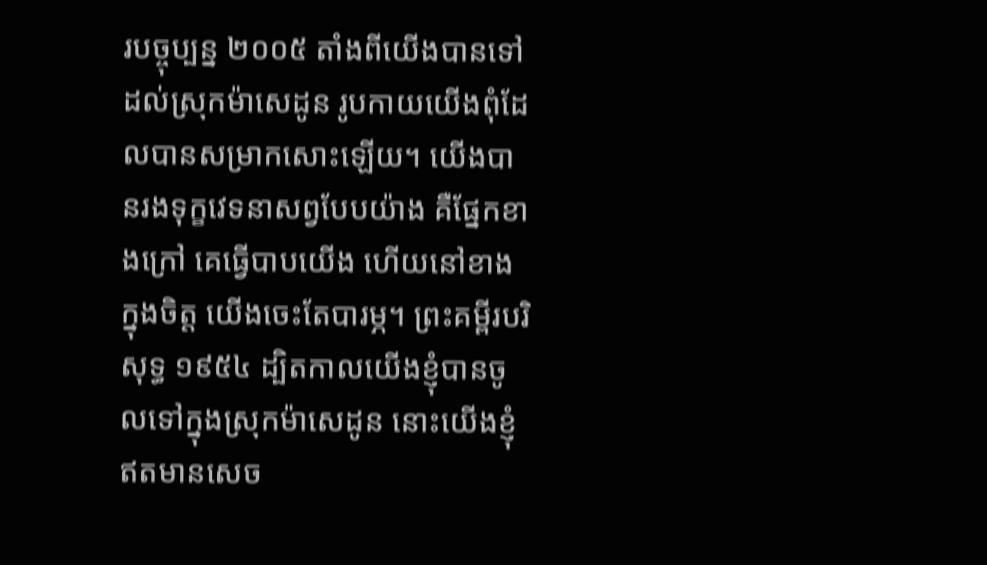របច្ចុប្បន្ន ២០០៥ តាំងពីយើងបានទៅដល់ស្រុកម៉ាសេដូន រូបកាយយើងពុំដែលបានសម្រាកសោះឡើយ។ យើងបានរងទុក្ខវេទនាសព្វបែបយ៉ាង គឺផ្នែកខាងក្រៅ គេធ្វើបាបយើង ហើយនៅខាងក្នុងចិត្ត យើងចេះតែបារម្ភ។ ព្រះគម្ពីរបរិសុទ្ធ ១៩៥៤ ដ្បិតកាលយើងខ្ញុំបានចូលទៅក្នុងស្រុកម៉ាសេដូន នោះយើងខ្ញុំឥតមានសេច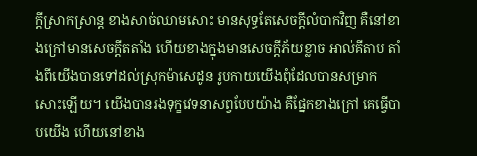ក្ដីស្រាកស្រាន្ត ខាងសាច់ឈាមសោះ មានសុទ្ធតែសេចក្ដីលំបាកវិញ គឺនៅខាងក្រៅមានសេចក្ដីតតាំង ហើយខាងក្នុងមានសេចក្ដីភ័យខ្លាច អាល់គីតាប តាំងពីយើងបានទៅដល់ស្រុកម៉ាសេដូន រូបកាយយើងពុំដែលបានសម្រាកសោះឡើយ។ យើងបានរងទុក្ខវេទនាសព្វបែបយ៉ាង គឺផ្នែកខាងក្រៅ គេធ្វើបាបយើង ហើយនៅខាង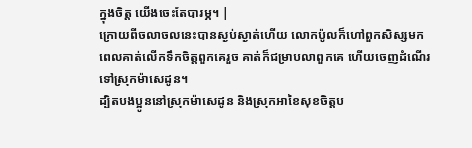ក្នុងចិត្ដ យើងចេះតែបារម្ភ។ |
ក្រោយពីចលាចលនេះបានស្ងប់ស្ងាត់ហើយ លោកប៉ូលក៏ហៅពួកសិស្សមក ពេលគាត់លើកទឹកចិត្តពួកគេរួច គាត់ក៏ជម្រាបលាពួកគេ ហើយចេញដំណើរទៅស្រុកម៉ាសេដូន។
ដ្បិតបងប្អូននៅស្រុកម៉ាសេដូន និងស្រុកអាខៃសុខចិត្ដប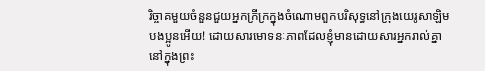រិច្ចាគមួយចំនួនជួយអ្នកក្រីក្រក្នុងចំណោមពួកបរិសុទ្ធនៅក្រុងយេរូសាឡិម
បងប្អូនអើយ! ដោយសារមោទនៈភាពដែលខ្ញុំមានដោយសារអ្នករាល់គ្នានៅក្នុងព្រះ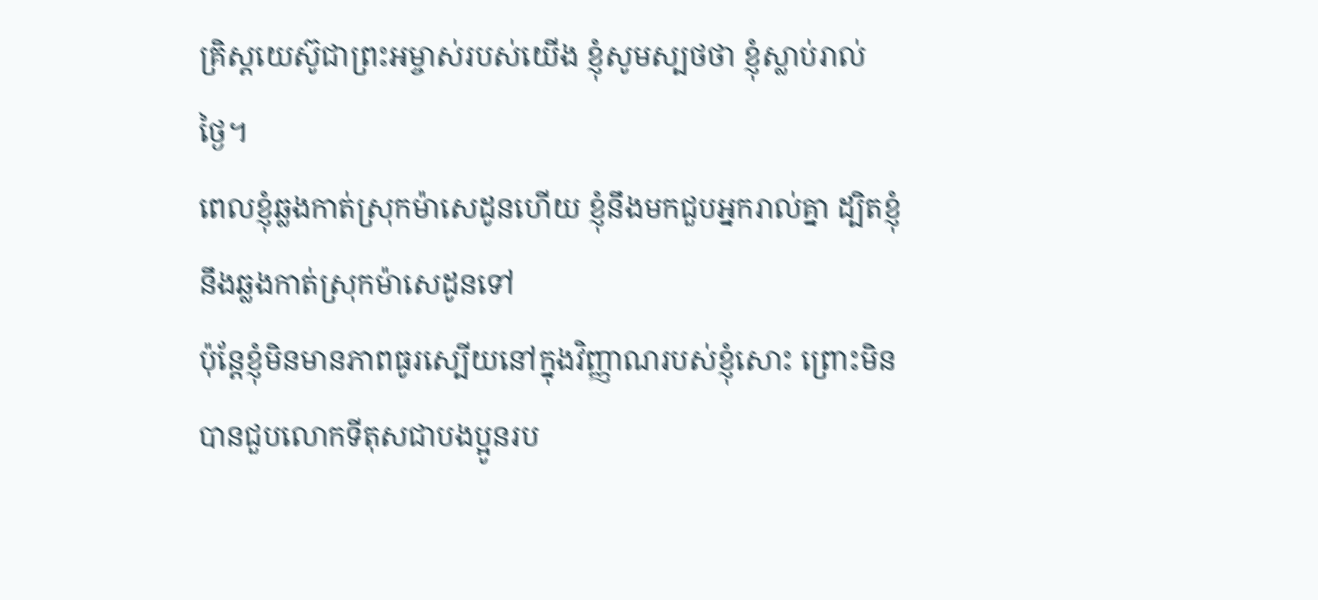គ្រិស្ដយេស៊ូជាព្រះអម្ចាស់របស់យើង ខ្ញុំសូមស្បថថា ខ្ញុំស្លាប់រាល់ថ្ងៃ។
ពេលខ្ញុំឆ្លងកាត់ស្រុកម៉ាសេដូនហើយ ខ្ញុំនឹងមកជួបអ្នករាល់គ្នា ដ្បិតខ្ញុំនឹងឆ្លងកាត់ស្រុកម៉ាសេដូនទៅ
ប៉ុន្ដែខ្ញុំមិនមានភាពធូរស្បើយនៅក្នុងវិញ្ញាណរបស់ខ្ញុំសោះ ព្រោះមិនបានជួបលោកទីតុសជាបងប្អូនរប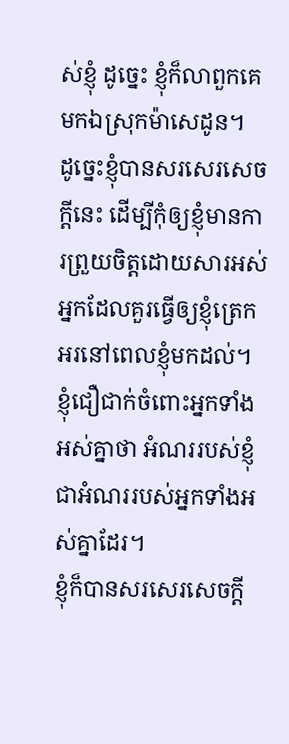ស់ខ្ញុំ ដូច្នេះ ខ្ញុំក៏លាពួកគេមកឯស្រុកម៉ាសេដូន។
ដូច្នេះខ្ញុំបានសរសេរសេចក្ដីនេះ ដើម្បីកុំឲ្យខ្ញុំមានការព្រួយចិត្ដដោយសារអស់អ្នកដែលគួរធ្វើឲ្យខ្ញុំត្រេកអរនៅពេលខ្ញុំមកដល់។ ខ្ញុំជឿជាក់ចំពោះអ្នកទាំងអស់គ្នាថា អំណររបស់ខ្ញុំ ជាអំណររបស់អ្នកទាំងអស់គ្នាដែរ។
ខ្ញុំក៏បានសរសេរសេចក្ដី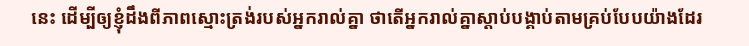នេះ ដើម្បីឲ្យខ្ញុំដឹងពីភាពស្មោះត្រង់របស់អ្នករាល់គ្នា ថាតើអ្នករាល់គ្នាស្ដាប់បង្គាប់តាមគ្រប់បែបយ៉ាងដែរ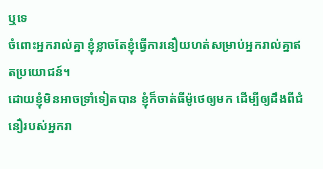ឬទេ
ចំពោះអ្នករាល់គ្នា ខ្ញុំខ្លាចតែខ្ញុំធ្វើការនឿយហត់សម្រាប់អ្នករាល់គ្នាឥតប្រយោជន៍។
ដោយខ្ញុំមិនអាចទ្រាំទៀតបាន ខ្ញុំក៏ចាត់ធីម៉ូថេឲ្យមក ដើម្បីឲ្យដឹងពីជំនឿរបស់អ្នករា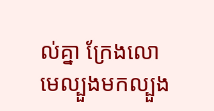ល់គ្នា ក្រែងលោមេល្បួងមកល្បួង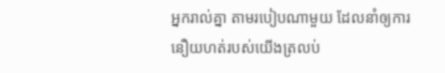អ្នករាល់គ្នា តាមរបៀបណាមួយ ដែលនាំឲ្យការនឿយហត់របស់យើងត្រលប់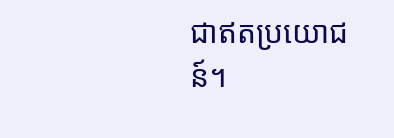ជាឥតប្រយោជន៍។